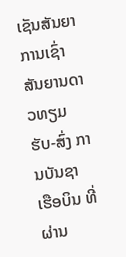ເຊັນສັນຍາການເຊົ່າສັນຍານດາວທຽມ ຮັບ-ສົ່ງ ການບັນຊາ ເຮືອບິນ ທີ່ຜ່ານ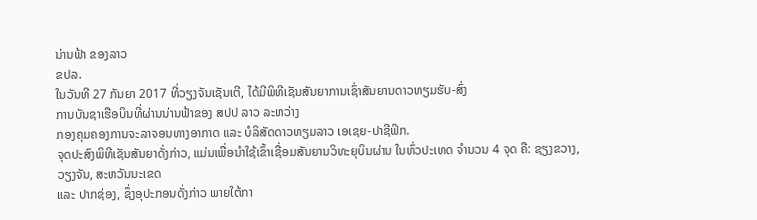ນ່ານຟ້າ ຂອງລາວ
ຂປລ.
ໃນວັນທີ 27 ກັນຍາ 2017 ທີ່ວຽງຈັນເຊັນເຕີ, ໄດ້ມີພິທີເຊັນສັນຍາການເຊົ່າສັນຍານດາວທຽມຮັບ-ສົ່ງ
ການບັນຊາເຮືອບິນທີ່ຜ່ານນ່ານຟ້າຂອງ ສປປ ລາວ ລະຫວ່າງ
ກອງຄຸມຄອງການຈະລາຈອນທາງອາກາດ ແລະ ບໍລິສັດດາວທຽມລາວ ເອເຊຍ-ປາຊີຟິກ.
ຈຸດປະສົງພິທີເຊັນສັນຍາດັ່ງກ່າວ, ແມ່ນເພື່ອນຳໃຊ້ເຂົ້າເຊື່ອມສັນຍານວິທະຍຸບິນຜ່ານ ໃນທົ່ວປະເທດ ຈຳນວນ 4 ຈຸດ ຄື: ຊຽງຂວາງ, ວຽງຈັນ, ສະຫວັນນະເຂດ
ແລະ ປາກຊ່ອງ, ຊຶ່ງອຸປະກອນດັ່ງກ່າວ ພາຍໃຕ້ກາ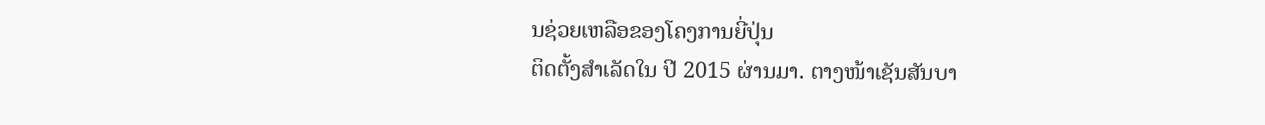ນຊ່ວຍເຫລືອຂອງໂຄງການຍີ່ປຸ່ນ
ຕິດຕັ້ງສຳເລັດໃນ ປີ 2015 ຜ່ານມາ. ຕາງໜ້າເຊັນສັນບາ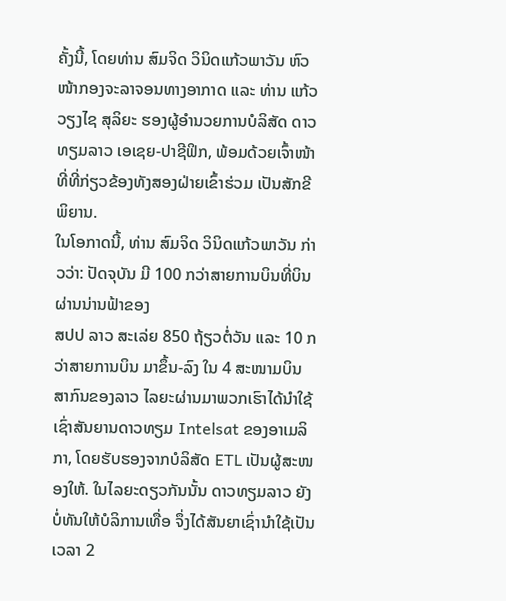ຄັ້ງນີ້, ໂດຍທ່ານ ສົມຈິດ ວິນິດແກ້ວພາວັນ ຫົວໜ້າກອງຈະລາຈອນທາງອາກາດ ແລະ ທ່ານ ແກ້ວວຽງໄຊ ສຸລິຍະ ຮອງຜູ້ອຳນວຍການບໍລິສັດ ດາວທຽມລາວ ເອເຊຍ-ປາຊີຟິກ, ພ້ອມດ້ວຍເຈົ້າໜ້າທີ່ທີ່ກ່ຽວຂ້ອງທັງສອງຝ່າຍເຂົ້າຮ່ວມ ເປັນສັກຂີພິຍານ.
ໃນໂອກາດນີ້, ທ່ານ ສົມຈິດ ວິນິດແກ້ວພາວັນ ກ່າວວ່າ: ປັດຈຸບັນ ມີ 100 ກວ່າສາຍການບິນທີ່ບິນຜ່ານນ່ານຟ້າຂອງ
ສປປ ລາວ ສະເລ່ຍ 850 ຖ້ຽວຕໍ່ວັນ ແລະ 10 ກວ່າສາຍການບິນ ມາຂຶ້ນ-ລົງ ໃນ 4 ສະໜາມບິນສາກົນຂອງລາວ ໄລຍະຜ່ານມາພວກເຮົາໄດ້ນຳໃຊ້ເຊົ່າສັນຍານດາວທຽມ Intelsat ຂອງອາເມລິກາ, ໂດຍຮັບຮອງຈາກບໍລິສັດ ETL ເປັນຜູ້ສະໜອງໃຫ້. ໃນໄລຍະດຽວກັນນັ້ນ ດາວທຽມລາວ ຍັງບໍ່ທັນໃຫ້ບໍລິການເທື່ອ ຈຶ່ງໄດ້ສັນຍາເຊົ່ານຳໃຊ້ເປັນເວລາ 2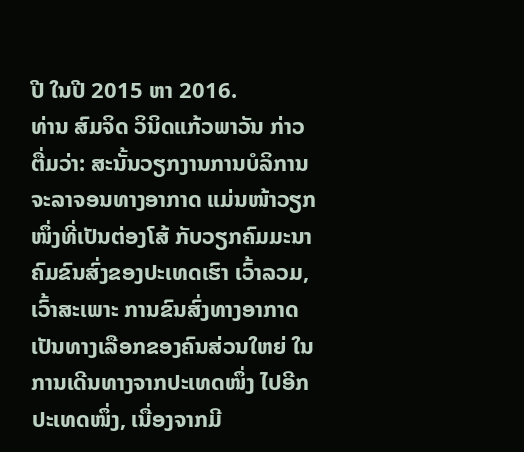ປີ ໃນປີ 2015 ຫາ 2016.
ທ່ານ ສົມຈິດ ວິນິດແກ້ວພາວັນ ກ່າວຕື່ມວ່າ: ສະນັ້ນວຽກງານການບໍລິການຈະລາຈອນທາງອາກາດ ແມ່ນໜ້າວຽກໜຶ່ງທີ່ເປັນຕ່ອງໂສ້ ກັບວຽກຄົມມະນາຄົມຂົນສົ່ງຂອງປະເທດເຮົາ ເວົ້າລວມ, ເວົ້າສະເພາະ ການຂົນສົ່ງທາງອາກາດເປັນທາງເລືອກຂອງຄົນສ່ວນໃຫຍ່ ໃນການເດີນທາງຈາກປະເທດໜຶ່ງ ໄປອີກປະເທດໜຶ່ງ, ເນື່ອງຈາກມີ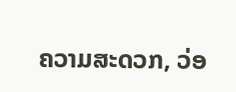ຄວາມສະດວກ, ວ່ອ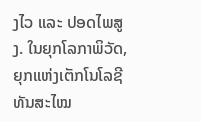ງໄວ ແລະ ປອດໄພສູງ. ໃນຍຸກໂລກາພິວັດ, ຍຸກແຫ່ງເຕັກໂນໂລຊີທັນສະໄໝ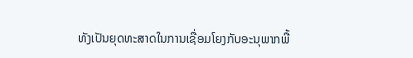ທັງເປັນຍຸດທະສາດໃນການເຊື່ອມໂຍງກັບອະນຸພາກພື້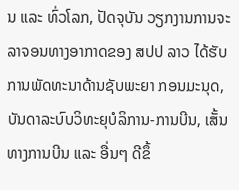ນ ແລະ ທົ່ວໂລກ, ປັດຈຸບັນ ວຽກງານການຈະລາຈອນທາງອາກາດຂອງ ສປປ ລາວ ໄດ້ຮັບການພັດທະນາດ້ານຊັບພະຍາ ກອນມະນຸດ, ບັນດາລະບົບວິທະຍຸບໍລິການ-ການບີນ, ເສັ້ນທາງການບີນ ແລະ ອື່ນໆ ດີຂຶ້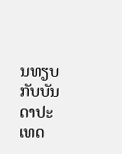ນທຽບກັບບັນ ດາປະເທດ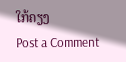ໃກ້ຄຽງ
Post a Comment